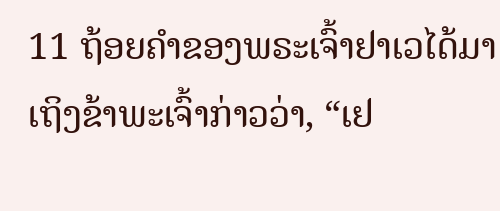11 ຖ້ອຍຄຳຂອງພຣະເຈົ້າຢາເວໄດ້ມາເຖິງຂ້າພະເຈົ້າກ່າວວ່າ, “ເຢ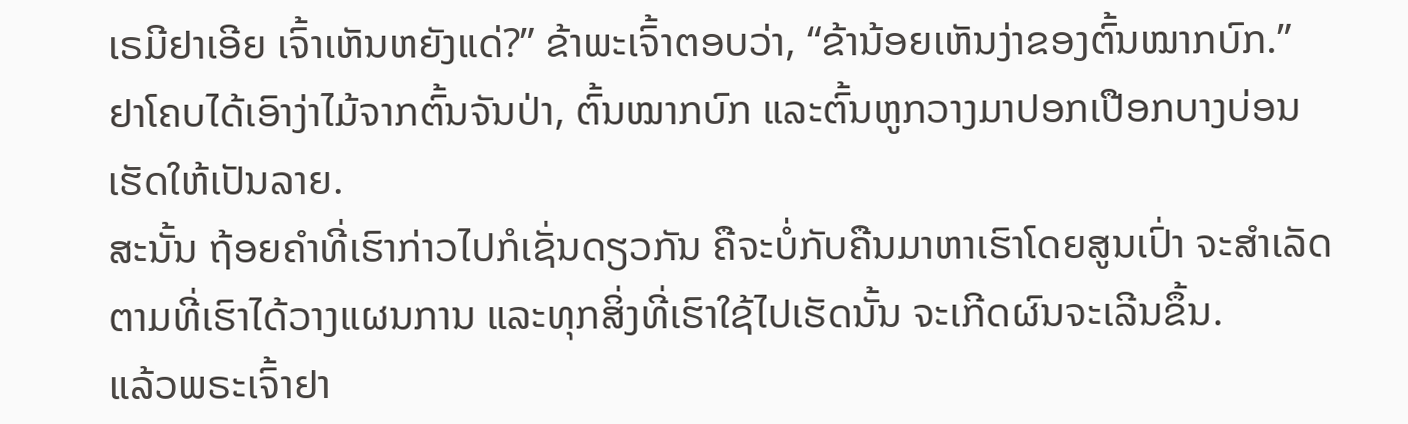ເຣມີຢາເອີຍ ເຈົ້າເຫັນຫຍັງແດ່?” ຂ້າພະເຈົ້າຕອບວ່າ, “ຂ້ານ້ອຍເຫັນງ່າຂອງຕົ້ນໝາກບົກ.”
ຢາໂຄບໄດ້ເອົາງ່າໄມ້ຈາກຕົ້ນຈັນປ່າ, ຕົ້ນໝາກບົກ ແລະຕົ້ນຫູກວາງມາປອກເປືອກບາງບ່ອນເຮັດໃຫ້ເປັນລາຍ.
ສະນັ້ນ ຖ້ອຍຄຳທີ່ເຮົາກ່າວໄປກໍເຊັ່ນດຽວກັນ ຄືຈະບໍ່ກັບຄືນມາຫາເຮົາໂດຍສູນເປົ່າ ຈະສຳເລັດຕາມທີ່ເຮົາໄດ້ວາງແຜນການ ແລະທຸກສິ່ງທີ່ເຮົາໃຊ້ໄປເຮັດນັ້ນ ຈະເກີດຜົນຈະເລີນຂຶ້ນ.
ແລ້ວພຣະເຈົ້າຢາ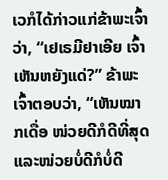ເວກໍໄດ້ກ່າວແກ່ຂ້າພະເຈົ້າວ່າ, “ເຢເຣມີຢາເອີຍ ເຈົ້າເຫັນຫຍັງແດ່?” ຂ້າພະເຈົ້າຕອບວ່າ, “ເຫັນໝາກເດື່ອ ໜ່ວຍດີກໍດີທີ່ສຸດ ແລະໜ່ວຍບໍ່ດີກໍບໍ່ດີ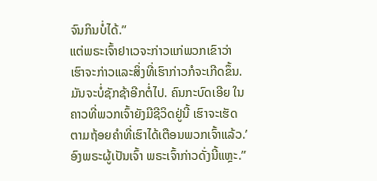ຈົນກິນບໍ່ໄດ້.”
ແຕ່ພຣະເຈົ້າຢາເວຈະກ່າວແກ່ພວກເຂົາວ່າ ເຮົາຈະກ່າວແລະສິ່ງທີ່ເຮົາກ່າວກໍຈະເກີດຂຶ້ນ. ມັນຈະບໍ່ຊັກຊ້າອີກຕໍ່ໄປ. ຄົນກະບົດເອີຍ ໃນຄາວທີ່ພວກເຈົ້າຍັງມີຊີວິດຢູ່ນີ້ ເຮົາຈະເຮັດຕາມຖ້ອຍຄຳທີ່ເຮົາໄດ້ເຕືອນພວກເຈົ້າແລ້ວ.’ ອົງພຣະຜູ້ເປັນເຈົ້າ ພຣະເຈົ້າກ່າວດັ່ງນີ້ແຫຼະ.”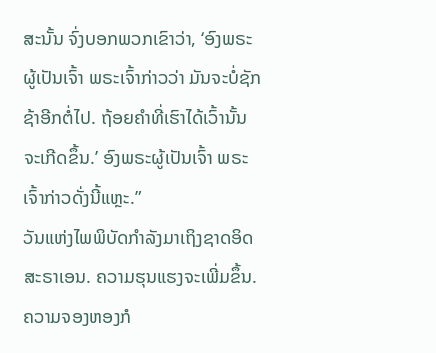ສະນັ້ນ ຈົ່ງບອກພວກເຂົາວ່າ, ‘ອົງພຣະຜູ້ເປັນເຈົ້າ ພຣະເຈົ້າກ່າວວ່າ ມັນຈະບໍ່ຊັກຊ້າອີກຕໍ່ໄປ. ຖ້ອຍຄຳທີ່ເຮົາໄດ້ເວົ້ານັ້ນຈະເກີດຂຶ້ນ.’ ອົງພຣະຜູ້ເປັນເຈົ້າ ພຣະເຈົ້າກ່າວດັ່ງນີ້ແຫຼະ.”
ວັນແຫ່ງໄພພິບັດກຳລັງມາເຖິງຊາດອິດສະຣາເອນ. ຄວາມຮຸນແຮງຈະເພີ່ມຂຶ້ນ. ຄວາມຈອງຫອງກໍ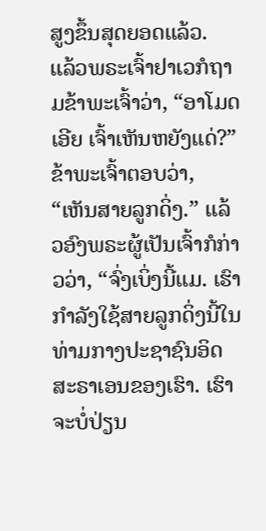ສູງຂຶ້ນສຸດຍອດແລ້ວ.
ແລ້ວພຣະເຈົ້າຢາເວກໍຖາມຂ້າພະເຈົ້າວ່າ, “ອາໂມດເອີຍ ເຈົ້າເຫັນຫຍັງແດ່?” ຂ້າພະເຈົ້າຕອບວ່າ, “ເຫັນສາຍລູກດິ່ງ.” ແລ້ວອົງພຣະຜູ້ເປັນເຈົ້າກໍກ່າວວ່າ, “ຈົ່ງເບິ່ງນີ້ແມ. ເຮົາກຳລັງໃຊ້ສາຍລູກດິ່ງນີ້ໃນທ່າມກາງປະຊາຊົນອິດສະຣາເອນຂອງເຮົາ. ເຮົາຈະບໍ່ປ່ຽນ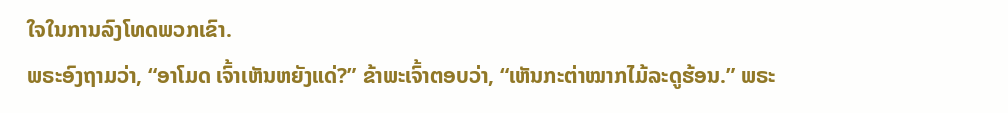ໃຈໃນການລົງໂທດພວກເຂົາ.
ພຣະອົງຖາມວ່າ, “ອາໂມດ ເຈົ້າເຫັນຫຍັງແດ່?” ຂ້າພະເຈົ້າຕອບວ່າ, “ເຫັນກະຕ່າໝາກໄມ້ລະດູຮ້ອນ.” ພຣະ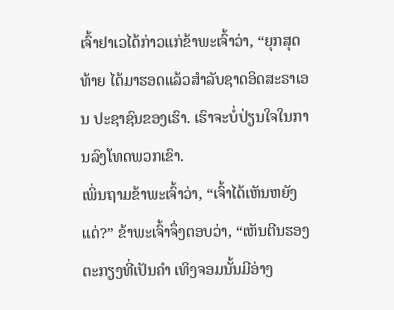ເຈົ້າຢາເວໄດ້ກ່າວແກ່ຂ້າພະເຈົ້າວ່າ, “ຍຸກສຸດທ້າຍ ໄດ້ມາຮອດແລ້ວສຳລັບຊາດອິດສະຣາເອນ ປະຊາຊົນຂອງເຮົາ. ເຮົາຈະບໍ່ປ່ຽນໃຈໃນການລົງໂທດພວກເຂົາ.
ເພິ່ນຖາມຂ້າພະເຈົ້າວ່າ, “ເຈົ້າໄດ້ເຫັນຫຍັງແດ່?” ຂ້າພະເຈົ້າຈຶ່ງຕອບວ່າ, “ເຫັນຕີນຮອງຕະກຽງທີ່ເປັນຄຳ ເທິງຈອມນັ້ນມີອ່າງ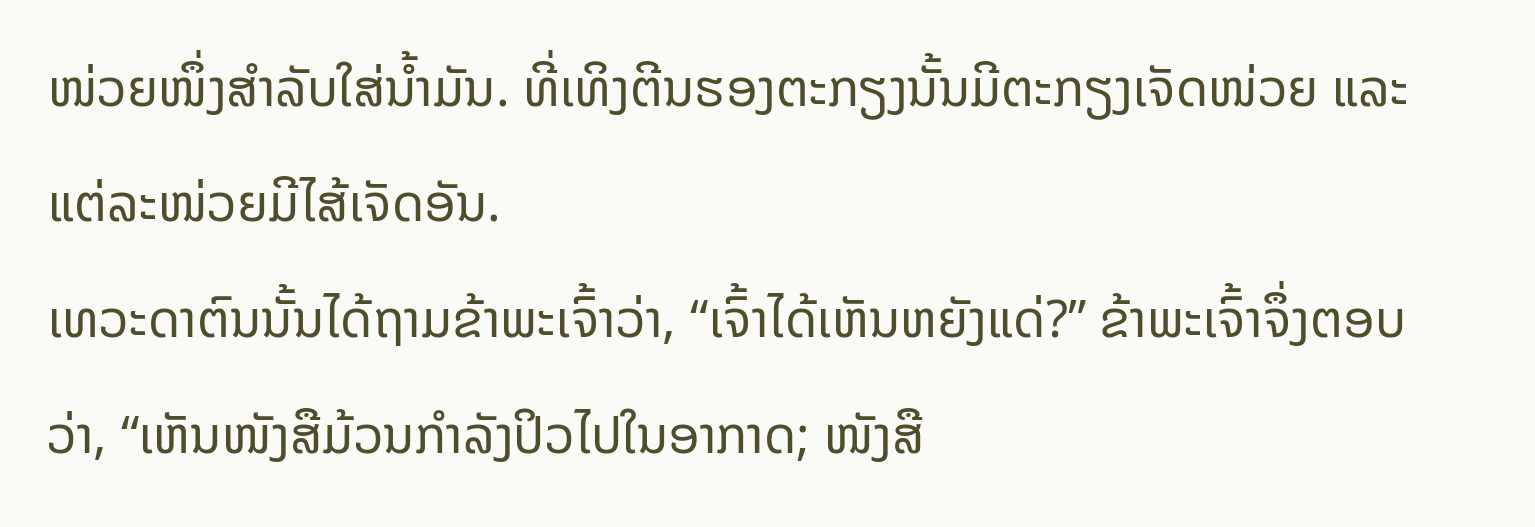ໜ່ວຍໜຶ່ງສຳລັບໃສ່ນໍ້າມັນ. ທີ່ເທິງຕີນຮອງຕະກຽງນັ້ນມີຕະກຽງເຈັດໜ່ວຍ ແລະແຕ່ລະໜ່ວຍມີໄສ້ເຈັດອັນ.
ເທວະດາຕົນນັ້ນໄດ້ຖາມຂ້າພະເຈົ້າວ່າ, “ເຈົ້າໄດ້ເຫັນຫຍັງແດ່?” ຂ້າພະເຈົ້າຈຶ່ງຕອບວ່າ, “ເຫັນໜັງສືມ້ວນກຳລັງປິວໄປໃນອາກາດ; ໜັງສື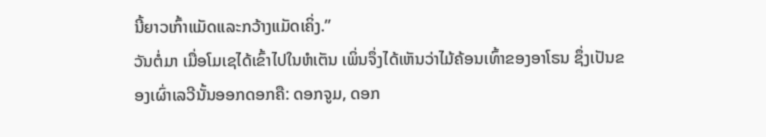ນີ້ຍາວເກົ້າແມັດແລະກວ້າງແມັດເຄິ່ງ.”
ວັນຕໍ່ມາ ເມື່ອໂມເຊໄດ້ເຂົ້າໄປໃນຫໍເຕັນ ເພິ່ນຈຶ່ງໄດ້ເຫັນວ່າໄມ້ຄ້ອນເທົ້າຂອງອາໂຣນ ຊຶ່ງເປັນຂອງເຜົ່າເລວີນັ້ນອອກດອກຄື: ດອກຈູມ, ດອກ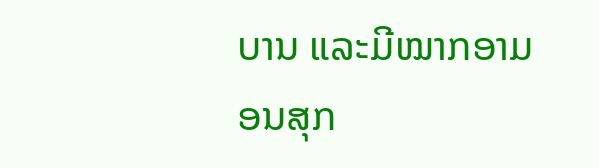ບານ ແລະມີໝາກອາມອນສຸກ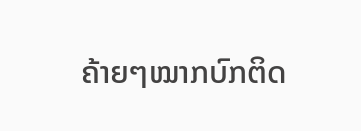ຄ້າຍໆໝາກບົກຕິດ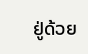ຢູ່ດ້ວຍ